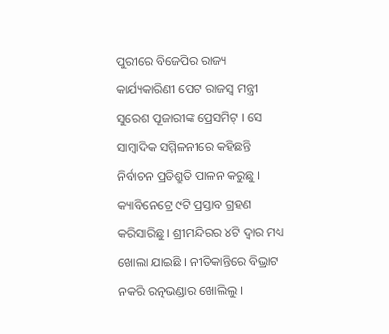ପୁରୀରେ ବିଜେପିର ରାଜ୍ୟ କାର୍ଯ୍ୟକାରିଣୀ ପେଟ ରାଜସ୍ବ ମନ୍ତ୍ରୀ ସୁରେଶ ପୂଜାରୀଙ୍କ ପ୍ରେସମିଟ୍ । ସେ ସାମ୍ୱାଦିକ ସମ୍ମିଳନୀରେ କହିଛନ୍ତି ନିର୍ବାଚନ ପ୍ରତିଶ୍ରୁତି ପାଳନ କରୁଛୁ । କ୍ୟାବିନେଟ୍ରେ ୯ଟି ପ୍ରସ୍ତାବ ଗ୍ରହଣ କରିସାରିଛୁ । ଶ୍ରୀମନ୍ଦିରର ୪ଟି ଦ୍ବାର ମଧ୍ୟ ଖୋଲା ଯାଇଛି । ନୀତିକାନ୍ତିରେ ବିଭ୍ରାଟ ନକରି ରତ୍ନଭଣ୍ଡାର ଖୋଲିଲୁ ।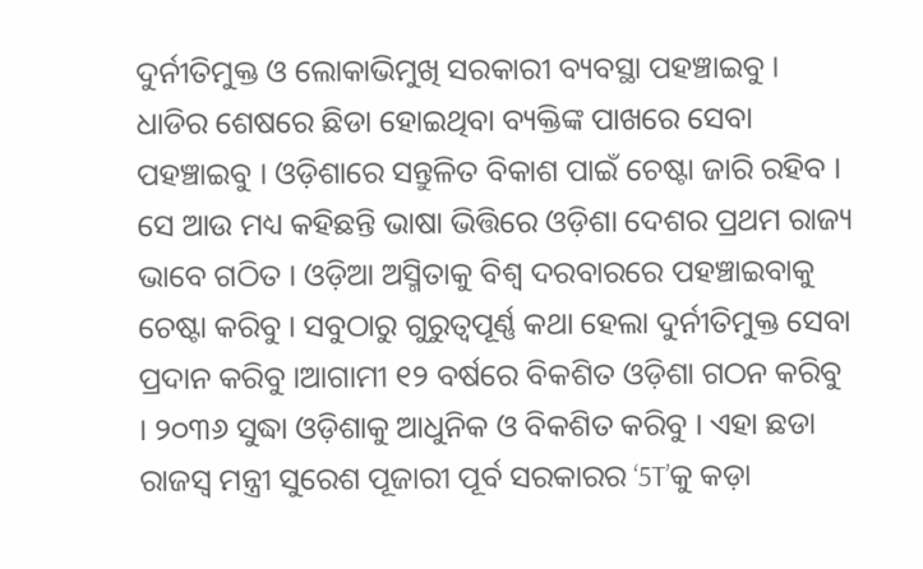ଦୁର୍ନୀତିମୁକ୍ତ ଓ ଲୋକାଭିମୁଖି ସରକାରୀ ବ୍ୟବସ୍ଥା ପହଞ୍ଚାଇବୁ । ଧାଡିର ଶେଷରେ ଛିଡା ହୋଇଥିବା ବ୍ୟକ୍ତିଙ୍କ ପାଖରେ ସେବା ପହଞ୍ଚାଇବୁ । ଓଡ଼ିଶାରେ ସନ୍ତୁଳିତ ବିକାଶ ପାଇଁ ଚେଷ୍ଟା ଜାରି ରହିବ । ସେ ଆଉ ମଧ୍ୟ କହିଛନ୍ତି ଭାଷା ଭିତ୍ତିରେ ଓଡ଼ିଶା ଦେଶର ପ୍ରଥମ ରାଜ୍ୟ ଭାବେ ଗଠିତ । ଓଡ଼ିଆ ଅସ୍ମିତାକୁ ବିଶ୍ୱ ଦରବାରରେ ପହଞ୍ଚାଇବାକୁ ଚେଷ୍ଟା କରିବୁ । ସବୁଠାରୁ ଗୁରୁତ୍ୱପୂର୍ଣ୍ଣ କଥା ହେଲା ଦୁର୍ନୀତିମୁକ୍ତ ସେବା ପ୍ରଦାନ କରିବୁ ।ଆଗାମୀ ୧୨ ବର୍ଷରେ ବିକଶିତ ଓଡ଼ିଶା ଗଠନ କରିବୁ । ୨୦୩୬ ସୁଦ୍ଧା ଓଡ଼ିଶାକୁ ଆଧୁନିକ ଓ ବିକଶିତ କରିବୁ । ଏହା ଛଡା ରାଜସ୍ବ ମନ୍ତ୍ରୀ ସୁରେଶ ପୂଜାରୀ ପୂର୍ବ ସରକାରର ‘5T’କୁ କଡ଼ା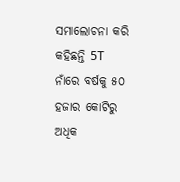ସମାଲୋଚନା କରି କହିଛନ୍ତି 5T ନାଁରେ ବର୍ଷକୁ ୫୦ ହଜାର କୋଟିରୁ ଅଧିକ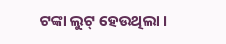ଟଙ୍କା ଲୁଟ୍ ହେଉଥିଲା ।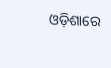ଓଡ଼ିଶାରେ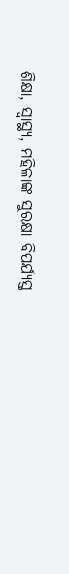ଶିକ୍ଷା, ସ୍ବାସ୍ଥ୍ୟ, ମହିଳାଙ୍କ ସୁରକ୍ଷା ବିପର୍ଯ୍ୟସ୍ତ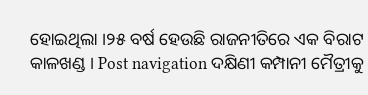ହୋଇଥିଲା ।୨୫ ବର୍ଷ ହେଉଛି ରାଜନୀତିରେ ଏକ ବିରାଟ କାଳଖଣ୍ଡ । Post navigation ଦକ୍ଷିଣୀ କମ୍ପାନୀ ମୈତ୍ରୀକୁ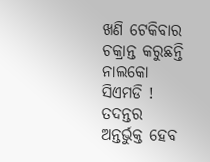ଖଣି ଟେକିବାର ଚକ୍ରାନ୍ତ କରୁଛନ୍ତି ନାଲକୋ ସିଏମଡି ! ତଦନ୍ତର ଅନ୍ତର୍ଭୁକ୍ତ ହେବ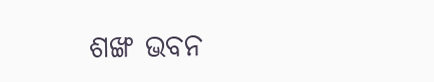ଶଙ୍ଖ ଭବନ